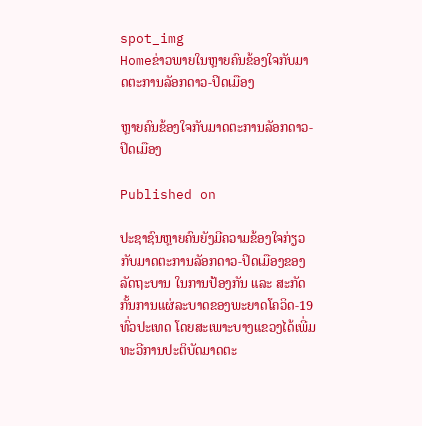spot_img
Homeຂ່າວພາຍໃນຫຼາຍຄົນຂ້ອງໃຈກັບມາດຕະການລັອກດາວ-ປິດເມືອງ

ຫຼາຍຄົນຂ້ອງໃຈກັບມາດຕະການລັອກດາວ-ປິດເມືອງ

Published on

ປະຊາຊົນຫຼາຍຄົນຍັງມີຄວາມຂ້ອງໃຈກ່ຽວກັບມາດຕະການລັອກດາວ-ປິດເມືອງຂອງລັດຖະບານ ໃນການປ້ອງກັນ ແລະ ສະກັດກັ້ນການແຜ່ລະບາດຂອງພະຍາດໂຄວິດ-19 ທົ່ວປະເທດ ໂດຍສະເພາະບາງແຂວງໄດ້ເພີ່ມທະວີການປະຕິບັດມາດຕະ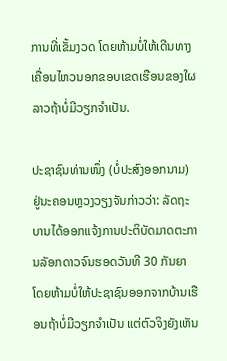ການທີ່ເຂັ້ມງວດ ໂດຍຫ້າມບໍ່ໃຫ້ເດີນທາງເຄື່ອນໄຫວນອກຂອບເຂດເຮືອນຂອງໃຜລາວຖ້າບໍ່ມີວຽກຈຳເປັນ.

ປະຊາຊົນທ່ານໜຶ່ງ (ບໍ່ປະສົງອອກນາມ) ຢູ່ນະຄອນຫຼວງວຽງຈັນກ່າວວ່າ: ລັດຖະບານໄດ້ອອກແຈ້ງການປະຕິບັດມາດຕະການລັອກດາວຈົນຮອດວັນທີ 30 ກັນຍາ ໂດຍຫ້າມບໍ່ໃຫ້ປະຊາຊົນອອກຈາກບ້ານເຮືອນຖ້າບໍ່ມີວຽກຈຳເປັນ ແຕ່ຕົວຈິງຍັງເຫັນ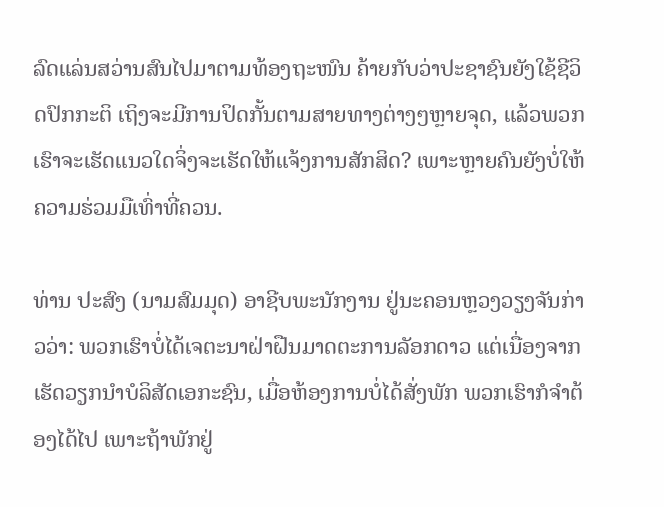ລົດແລ່ນສວ່ານສົນໄປມາຕາມທ້ອງຖະໜົນ ຄ້າຍກັບວ່າປະຊາຊົນຍັງໃຊ້ຊີວິດປົກກະຕິ ເຖິງຈະມີການປິດກັ້ນຕາມສາຍທາງຕ່າງໆຫຼາຍຈຸດ, ແລ້ວພວກເຮົາຈະເຮັດແນວໃດຈິ່ງຈະເຮັດໃຫ້ແຈ້ງການສັກສິດ? ເພາະຫຼາຍຄົນຍັງບໍ່ໃຫ້ຄວາມຮ່ວມມືເທົ່າທີ່ຄວນ.

ທ່ານ ປະສົງ (ນາມສົມມຸດ) ອາຊີບພະນັກງານ ຢູ່ນະຄອນຫຼວງວຽງຈັນກ່າວວ່າ: ພວກເຮົາບໍ່ໄດ້ເຈຕະນາຝ່າຝືນມາດຕະການລັອກດາວ ແຕ່ເນື່ອງຈາກເຮັດວຽກນຳບໍລິສັດເອກະຊົນ, ເມື່ອຫ້ອງການບໍ່ໄດ້ສັ່ງພັກ ພວກເຮົາກໍຈຳຕ້ອງໄດ້ໄປ ເພາະຖ້າພັກຢູ່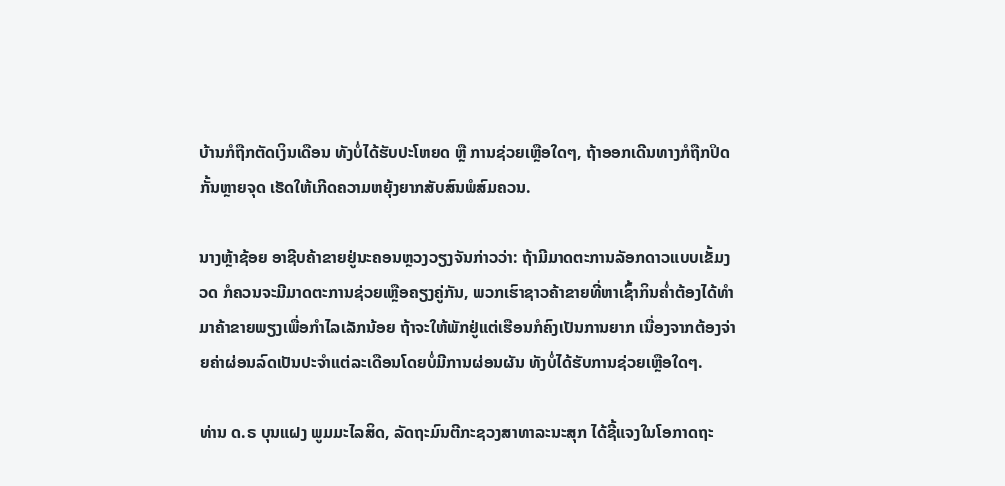ບ້ານກໍຖືກຕັດເງິນເດືອນ ທັງບໍ່ໄດ້ຮັບປະໂຫຍດ ຫຼື ການຊ່ວຍເຫຼືອໃດໆ, ຖ້າອອກເດີນທາງກໍຖືກປິດກັ້ນຫຼາຍຈຸດ ເຮັດໃຫ້ເກີດຄວາມຫຍຸ້ງຍາກສັບສົນພໍສົມຄວນ.

ນາງຫຼ້າຊ້ອຍ ອາຊີບຄ້າຂາຍຢູ່ນະຄອນຫຼວງວຽງຈັນກ່າວວ່າ: ຖ້າມີມາດຕະການລັອກດາວແບບເຂັ້ມງວດ ກໍຄວນຈະມີມາດຕະການຊ່ວຍເຫຼືອຄຽງຄູ່ກັນ, ພວກເຮົາຊາວຄ້າຂາຍທີ່ຫາເຊົ້າກິນຄໍ່າຕ້ອງໄດ້ທຳມາຄ້າຂາຍພຽງເພື່ອກຳໄລເລັກນ້ອຍ ຖ້າຈະໃຫ້ພັກຢູ່ແຕ່ເຮືອນກໍຄົງເປັນການຍາກ ເນື່ອງຈາກຕ້ອງຈ່າຍຄ່າຜ່ອນລົດເປັນປະຈຳແຕ່ລະເດືອນໂດຍບໍ່ມີການຜ່ອນຜັນ ທັງບໍ່ໄດ້ຮັບການຊ່ວຍເຫຼືອໃດໆ.

ທ່ານ ດ.ຣ ບຸນແຝງ ພູມມະໄລສິດ, ລັດຖະມົນຕີກະຊວງສາທາລະນະສຸກ ໄດ້ຊີ້ແຈງໃນໂອກາດຖະ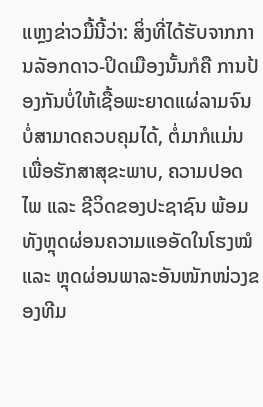ແຫຼງຂ່າວມື້ນີ້ວ່າ: ສິ່ງທີ່ໄດ້ຮັບຈາກການລັອກດາວ-ປິດເມືອງນັ້ນກໍຄື ການປ້ອງກັນບໍ່ໃຫ້ເຊື້ອພະຍາດແຜ່ລາມຈົນບໍ່ສາມາດຄວບຄຸມໄດ້, ຕໍ່ມາກໍແມ່ນເພື່ອຮັກສາສຸຂະພາບ, ຄວາມປອດໄພ ແລະ ຊີວິດຂອງປະຊາຊົນ ພ້ອມທັງຫຼຸດຜ່ອນຄວາມແອອັດໃນໂຮງໝໍ ແລະ ຫຼຸດຜ່ອນພາລະອັນໜັກໜ່ວງຂອງທີມ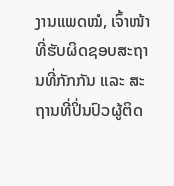ງານແພດໝໍ, ເຈົ້າໜ້າທີ່ຮັບຜິດຊອບສະຖານທີ່ກັກກັນ ແລະ ສະຖານທີ່ປິ່ນປົວຜູ້ຕິດ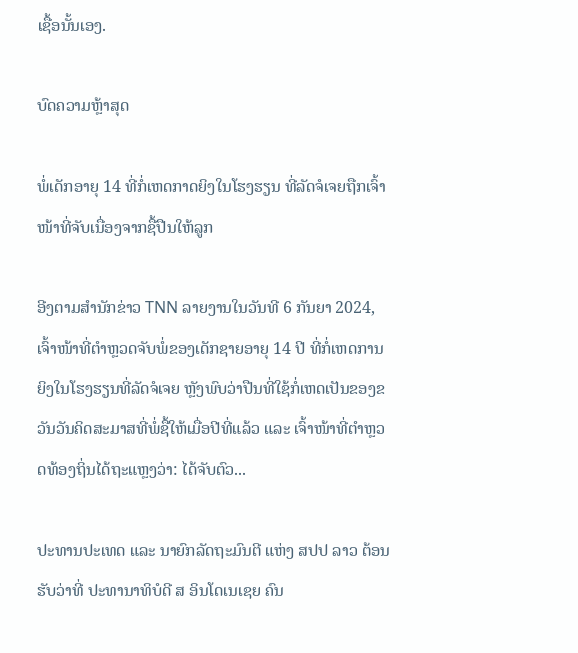ເຊື້ອນັ້ນເອງ.

ບົດຄວາມຫຼ້າສຸດ

ພໍ່ເດັກອາຍຸ 14 ທີ່ກໍ່ເຫດກາດຍິງໃນໂຮງຮຽນ ທີ່ລັດຈໍເຈຍຖືກເຈົ້າໜ້າທີ່ຈັບເນື່ອງຈາກຊື້ປືນໃຫ້ລູກ

ອີງຕາມສຳນັກຂ່າວ TNN ລາຍງານໃນວັນທີ 6 ກັນຍາ 2024, ເຈົ້າໜ້າທີ່ຕຳຫຼວດຈັບພໍ່ຂອງເດັກຊາຍອາຍຸ 14 ປີ ທີ່ກໍ່ເຫດການຍິງໃນໂຮງຮຽນທີ່ລັດຈໍເຈຍ ຫຼັງພົບວ່າປືນທີ່ໃຊ້ກໍ່ເຫດເປັນຂອງຂວັນວັນຄິດສະມາສທີ່ພໍ່ຊື້ໃຫ້ເມື່ອປີທີ່ແລ້ວ ແລະ ເຈົ້າໜ້າທີ່ຕຳຫຼວດທ້ອງຖິ່ນໄດ້ຖະແຫຼງວ່າ: ໄດ້ຈັບຕົວ...

ປະທານປະເທດ ແລະ ນາຍົກລັດຖະມົນຕີ ແຫ່ງ ສປປ ລາວ ຕ້ອນຮັບວ່າທີ່ ປະທານາທິບໍດີ ສ ອິນໂດເນເຊຍ ຄົນ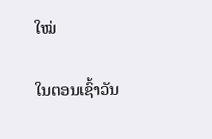ໃໝ່

ໃນຕອນເຊົ້າວັນ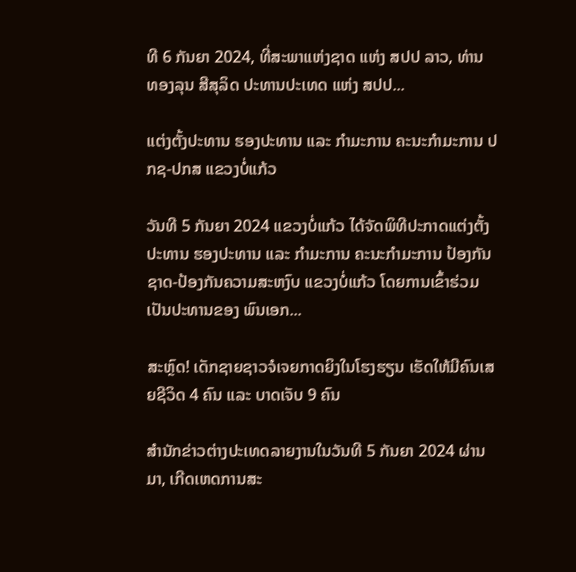ທີ 6 ກັນຍາ 2024, ທີ່ສະພາແຫ່ງຊາດ ແຫ່ງ ສປປ ລາວ, ທ່ານ ທອງລຸນ ສີສຸລິດ ປະທານປະເທດ ແຫ່ງ ສປປ...

ແຕ່ງຕັ້ງປະທານ ຮອງປະທານ ແລະ ກຳມະການ ຄະນະກຳມະການ ປກຊ-ປກສ ແຂວງບໍ່ແກ້ວ

ວັນທີ 5 ກັນຍາ 2024 ແຂວງບໍ່ແກ້ວ ໄດ້ຈັດພິທີປະກາດແຕ່ງຕັ້ງປະທານ ຮອງປະທານ ແລະ ກຳມະການ ຄະນະກຳມະການ ປ້ອງກັນຊາດ-ປ້ອງກັນຄວາມສະຫງົບ ແຂວງບໍ່ແກ້ວ ໂດຍການເຂົ້າຮ່ວມເປັນປະທານຂອງ ພົນເອກ...

ສະຫຼົດ! ເດັກຊາຍຊາວຈໍເຈຍກາດຍິງໃນໂຮງຮຽນ ເຮັດໃຫ້ມີຄົນເສຍຊີວິດ 4 ຄົນ ແລະ ບາດເຈັບ 9 ຄົນ

ສຳນັກຂ່າວຕ່າງປະເທດລາຍງານໃນວັນທີ 5 ກັນຍາ 2024 ຜ່ານມາ, ເກີດເຫດການສະ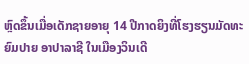ຫຼົດຂຶ້ນເມື່ອເດັກຊາຍອາຍຸ 14 ປີກາດຍິງທີ່ໂຮງຮຽນມັດທະຍົມປາຍ ອາປາລາຊີ ໃນເມືອງວິນເດີ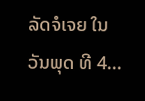ລັດຈໍເຈຍ ໃນວັນພຸດ ທີ 4...